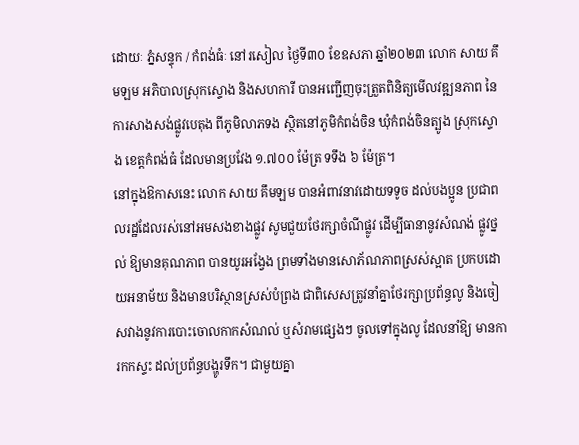ដោយៈ ភ្នំសន្ទុក / កំពង់ធំៈ នៅរសៀល ថ្ងៃទី៣០ ខែឧសភា ឆ្នាំ២០២៣ លោក សាយ គឹមឡម អភិបាលស្រុកស្ទោង និងសហការី បានអញ្ជើញចុះត្រួតពិនិត្យមើលវឌ្ឍនភាព នៃការសាងសង់ផ្លូវបេតុង ពីភូមិលាភទង ស្ថិតនៅភូមិកំពង់ចិន ឃុំកំពង់ចិនត្បូង ស្រុកស្ទោង ខេត្តកំពង់ធំ ដែលមានប្រវែង ១.៧០០ ម៉ែត្រ ទទឹង ៦ ម៉ែត្រ។
នៅក្នុងឱកាសនេះ លោក សាយ គឹមឡម បានអំពាវនាវដោយទទូច ដល់បងប្អូន ប្រជាពលរដ្ឋដែលរស់នៅអមសងខាងផ្លូវ សូមជួយថែរក្សាចំណីផ្លូវ ដើម្បីធានានូវសំណង់ ផ្លូវថ្នល់ ឱ្យមានគុណភាព បានយូរអង្វែង ព្រមទាំងមានសោភ័ណភាពស្រស់ស្អាត ប្រកបដោយអនាម័យ និងមានបរិស្ថានស្រស់បំព្រង ជាពិសេសត្រូវនាំគ្នាថែរក្សាប្រព័ន្ធលូ និងចៀសវាងនូវការបោះចោលកាកសំណល់ ឬសំរាមផ្សេងៗ ចូលទៅក្នុងលូ ដែលនាំឱ្យ មានការកកស្ទះ ដល់ប្រព័ន្ធបង្ហូរទឹក។ ជាមួយគ្នា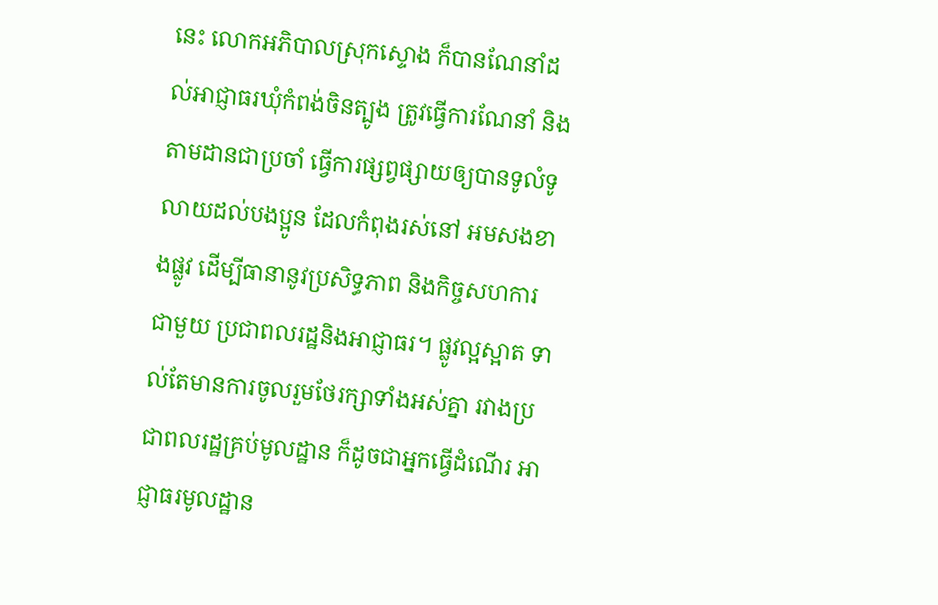នេះ លោកអភិបាលស្រុកស្ទោង ក៏បានណែនាំដល់អាជ្ញាធរឃុំកំពង់ចិនត្បូង ត្រូវធ្វើការណែនាំ និងតាមដានជាប្រចាំ ធ្វើការផ្សព្វផ្សាយឲ្យបានទូលំទូលាយដល់បងប្អូន ដែលកំពុងរស់នៅ អមសងខាងផ្លូវ ដើម្បីធានានូវប្រសិទ្ធភាព និងកិច្ចសហការជាមួយ ប្រជាពលរដ្ឋនិងអាជ្ញាធរ។ ផ្លូវល្អស្អាត ទាល់តែមានការចូលរួមថែរក្សាទាំងអស់គ្នា រវាងប្រជាពលរដ្ឋគ្រប់មូលដ្ឋាន ក៏ដូចជាអ្នកធ្វើដំណើរ អាជ្ញាធរមូលដ្ឋាន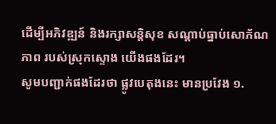ដើម្បីអភិវឌ្ឍន៍ និងរក្សាសន្តិសុខ សណ្តាប់ធ្នាប់សោភ័ណភាព របស់ស្រុកស្ទោង យើងផងដែរ។
សូមបញ្ជាក់ផងដែរថា ផ្លូវបេតុងនេះ មានប្រវែង ១.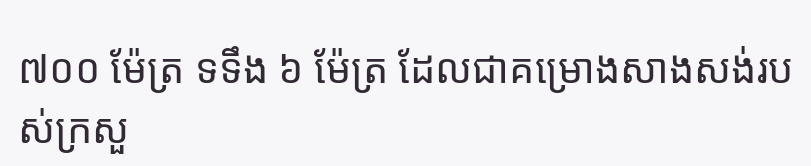៧០០ ម៉ែត្រ ទទឹង ៦ ម៉ែត្រ ដែលជាគម្រោងសាងសង់របស់ក្រសួ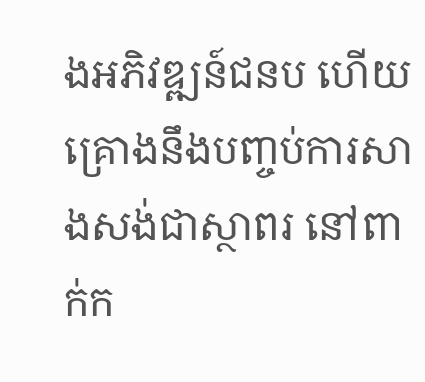ងអភិវឌ្ឍន៍ជនប ហើយគ្រោងនឹងបញ្ចប់ការសាងសង់ជាស្ថាពរ នៅពាក់ក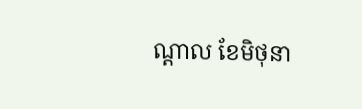ណ្ដាល ខែមិថុនា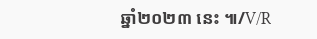ឆ្នាំ២០២៣ នេះ ៕/V/R